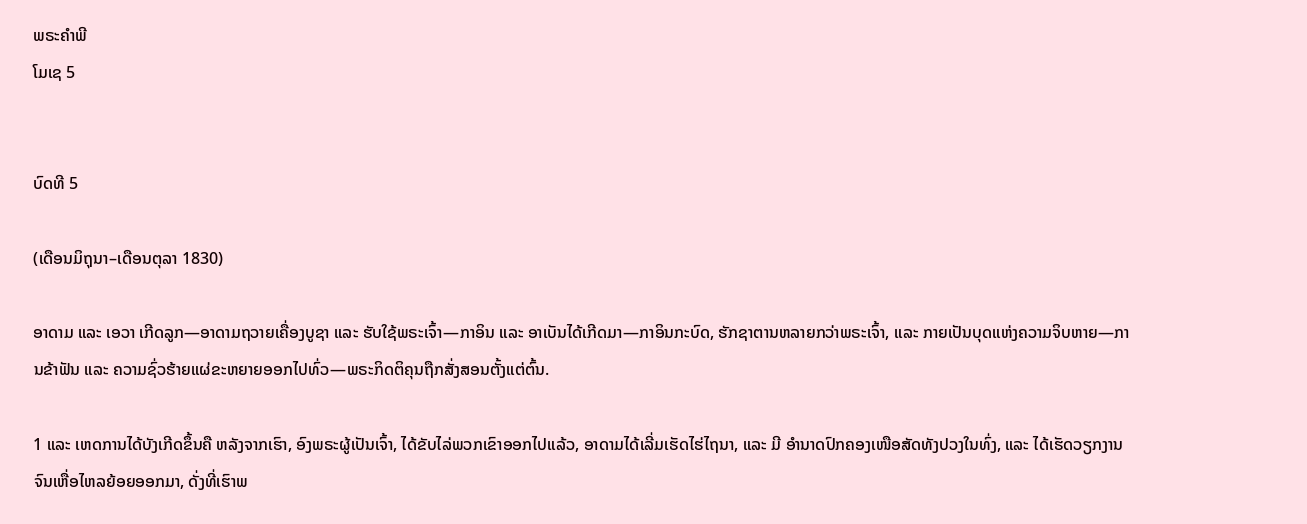ພຣະຄຳພີ
ໂມເຊ 5


ບົດທີ 5

(ເດືອນມິຖຸນາ–ເດືອນຕຸລາ 1830)

ອາດາມ ແລະ ເອວາ ເກີດລູກ—ອາດາມຖວາຍເຄື່ອງບູຊາ ແລະ ຮັບໃຊ້ພຣະເຈົ້າ—ກາອິນ ແລະ ອາເບັນໄດ້ເກີດມາ—ກາອິນກະບົດ, ຮັກຊາຕານຫລາຍກວ່າພຣະເຈົ້າ, ແລະ ກາຍເປັນບຸດແຫ່ງຄວາມຈິບຫາຍ—ການຂ້າຟັນ ແລະ ຄວາມຊົ່ວຮ້າຍແຜ່ຂະຫຍາຍອອກໄປທົ່ວ—ພຣະກິດຕິຄຸນຖືກສັ່ງສອນຕັ້ງແຕ່ຕົ້ນ.

1 ແລະ ເຫດການໄດ້ບັງເກີດຂຶ້ນຄື ຫລັງຈາກເຮົາ, ອົງພຣະຜູ້ເປັນເຈົ້າ, ໄດ້ຂັບໄລ່ພວກເຂົາອອກໄປແລ້ວ, ອາດາມໄດ້ເລີ່ມເຮັດໄຮ່ໄຖນາ, ແລະ ມີ ອຳນາດປົກຄອງເໜືອສັດທັງປວງໃນທົ່ງ, ແລະ ໄດ້ເຮັດວຽກງານຈົນເຫື່ອໄຫລຍ້ອຍອອກມາ, ດັ່ງທີ່ເຮົາພ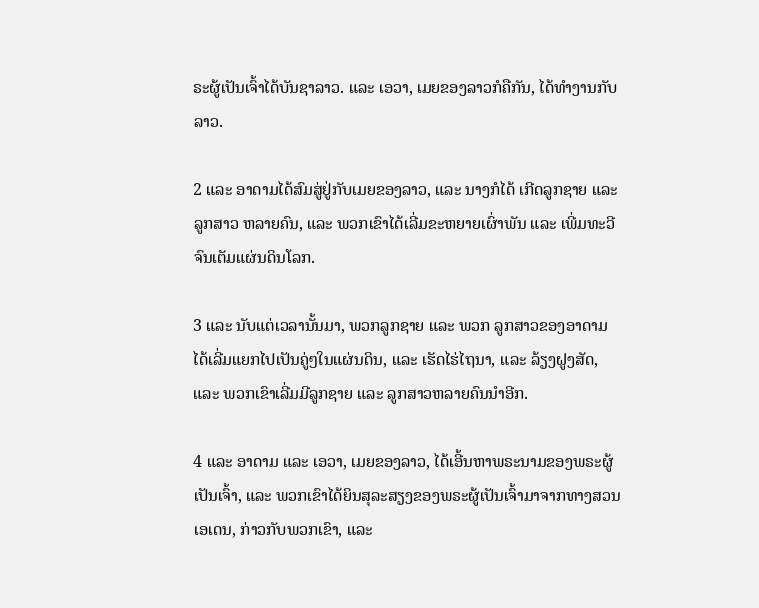ຣະຜູ້ເປັນເຈົ້າໄດ້ບັນຊາລາວ. ແລະ ເອວາ, ເມຍຂອງລາວກໍຄືກັນ, ໄດ້ທຳງານກັບລາວ.

2 ແລະ ອາດາມໄດ້ສົມສູ່ຢູ່ກັບເມຍຂອງລາວ, ແລະ ນາງກໍໄດ້ ເກີດລູກຊາຍ ແລະ ລູກສາວ ຫລາຍຄົນ, ແລະ ພວກເຂົາໄດ້ເລີ່ມຂະຫຍາຍເຜົ່າພັນ ແລະ ເພີ່ມທະວີຈົນເຕັມແຜ່ນດິນໂລກ.

3 ແລະ ນັບແຕ່ເວລານັ້ນມາ, ພວກລູກຊາຍ ແລະ ພວກ ລູກສາວຂອງອາດາມໄດ້ເລີ່ມແຍກໄປເປັນຄູ່ໆໃນແຜ່ນດິນ, ແລະ ເຮັດໄຮ່ໄຖນາ, ແລະ ລ້ຽງຝູງສັດ, ແລະ ພວກເຂົາເລີ່ມມີລູກຊາຍ ແລະ ລູກສາວຫລາຍຄົນນຳອີກ.

4 ແລະ ອາດາມ ແລະ ເອວາ, ເມຍຂອງລາວ, ໄດ້ເອີ້ນຫາພຣະນາມຂອງພຣະຜູ້ເປັນເຈົ້າ, ແລະ ພວກເຂົາໄດ້ຍິນສຸລະສຽງຂອງພຣະຜູ້ເປັນເຈົ້າມາຈາກທາງສວນ ເອເດນ, ກ່າວກັບພວກເຂົາ, ແລະ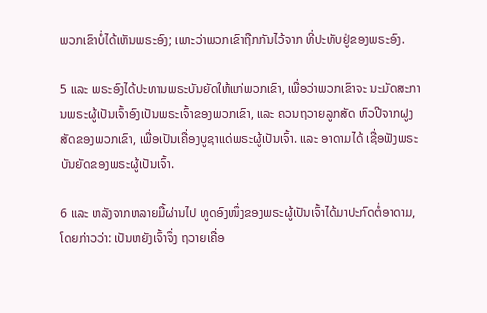ພວກເຂົາບໍ່ໄດ້ເຫັນພຣະອົງ; ເພາະວ່າພວກເຂົາຖືກກັນໄວ້ຈາກ ທີ່ປະທັບຢູ່ຂອງພຣະອົງ.

5 ແລະ ພຣະອົງໄດ້ປະທານພຣະບັນຍັດໃຫ້ແກ່ພວກເຂົາ, ເພື່ອວ່າພວກເຂົາຈະ ນະມັດສະການພຣະຜູ້ເປັນເຈົ້າອົງເປັນພຣະເຈົ້າຂອງພວກເຂົາ, ແລະ ຄວນຖວາຍລູກສັດ ຫົວປີຈາກຝູງສັດຂອງພວກເຂົາ, ເພື່ອເປັນເຄື່ອງບູຊາແດ່ພຣະຜູ້ເປັນເຈົ້າ. ແລະ ອາດາມໄດ້ ເຊື່ອຟັງພຣະບັນຍັດຂອງພຣະຜູ້ເປັນເຈົ້າ.

6 ແລະ ຫລັງຈາກຫລາຍມື້ຜ່ານໄປ ທູດອົງໜຶ່ງຂອງພຣະຜູ້ເປັນເຈົ້າໄດ້ມາປະກົດຕໍ່ອາດາມ, ໂດຍກ່າວວ່າ: ເປັນຫຍັງເຈົ້າຈຶ່ງ ຖວາຍເຄື່ອ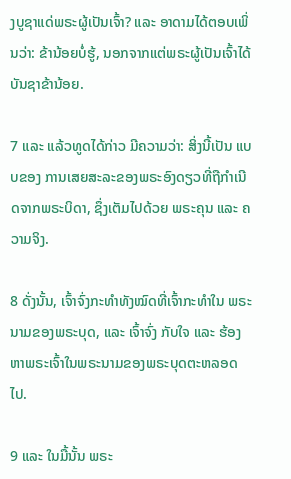ງບູຊາແດ່ພຣະຜູ້ເປັນເຈົ້າ? ແລະ ອາດາມໄດ້ຕອບເພິ່ນວ່າ: ຂ້ານ້ອຍບໍ່ຮູ້, ນອກຈາກແຕ່ພຣະຜູ້ເປັນເຈົ້າໄດ້ບັນຊາຂ້ານ້ອຍ.

7 ແລະ ແລ້ວທູດໄດ້ກ່າວ ມີຄວາມວ່າ: ສິ່ງນີ້ເປັນ ແບບຂອງ ການເສຍສະລະຂອງພຣະອົງດຽວທີ່ຖືກຳເນີດຈາກພຣະບິດາ, ຊຶ່ງເຕັມໄປດ້ວຍ ພຣະຄຸນ ແລະ ຄວາມຈິງ.

8 ດັ່ງນັ້ນ, ເຈົ້າຈົ່ງກະທຳທັງໝົດທີ່ເຈົ້າກະທຳໃນ ພຣະນາມຂອງພຣະບຸດ, ແລະ ເຈົ້າຈົ່ງ ກັບໃຈ ແລະ ຮ້ອງຫາພຣະເຈົ້າໃນພຣະນາມຂອງພຣະບຸດຕະຫລອດໄປ.

9 ແລະ ໃນມື້ນັ້ນ ພຣະ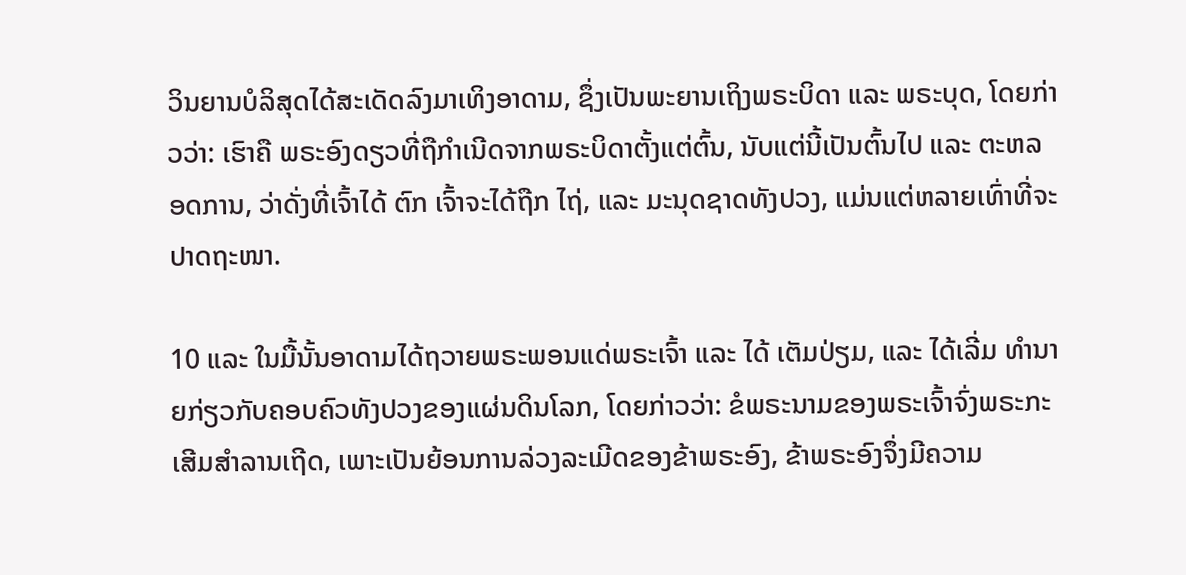ວິນຍານບໍລິສຸດໄດ້ສະເດັດລົງມາເທິງອາດາມ, ຊຶ່ງເປັນພະຍານເຖິງພຣະບິດາ ແລະ ພຣະບຸດ, ໂດຍກ່າວວ່າ: ເຮົາຄື ພຣະອົງດຽວທີ່ຖືກຳເນີດຈາກພຣະບິດາຕັ້ງແຕ່ຕົ້ນ, ນັບແຕ່ນີ້ເປັນຕົ້ນໄປ ແລະ ຕະຫລອດການ, ວ່າດັ່ງທີ່ເຈົ້າໄດ້ ຕົກ ເຈົ້າຈະໄດ້ຖືກ ໄຖ່, ແລະ ມະນຸດຊາດທັງປວງ, ແມ່ນແຕ່ຫລາຍເທົ່າທີ່ຈະປາດຖະໜາ.

10 ແລະ ໃນມື້ນັ້ນອາດາມໄດ້ຖວາຍພຣະພອນແດ່ພຣະເຈົ້າ ແລະ ໄດ້ ເຕັມປ່ຽມ, ແລະ ໄດ້ເລີ່ມ ທຳນາຍກ່ຽວກັບຄອບຄົວທັງປວງຂອງແຜ່ນດິນໂລກ, ໂດຍກ່າວວ່າ: ຂໍພຣະນາມຂອງພຣະເຈົ້າຈົ່ງພຣະກະເສີມສຳລານເຖີດ, ເພາະເປັນຍ້ອນການລ່ວງລະເມີດຂອງຂ້າພຣະອົງ, ຂ້າພຣະອົງຈຶ່ງມີຄວາມ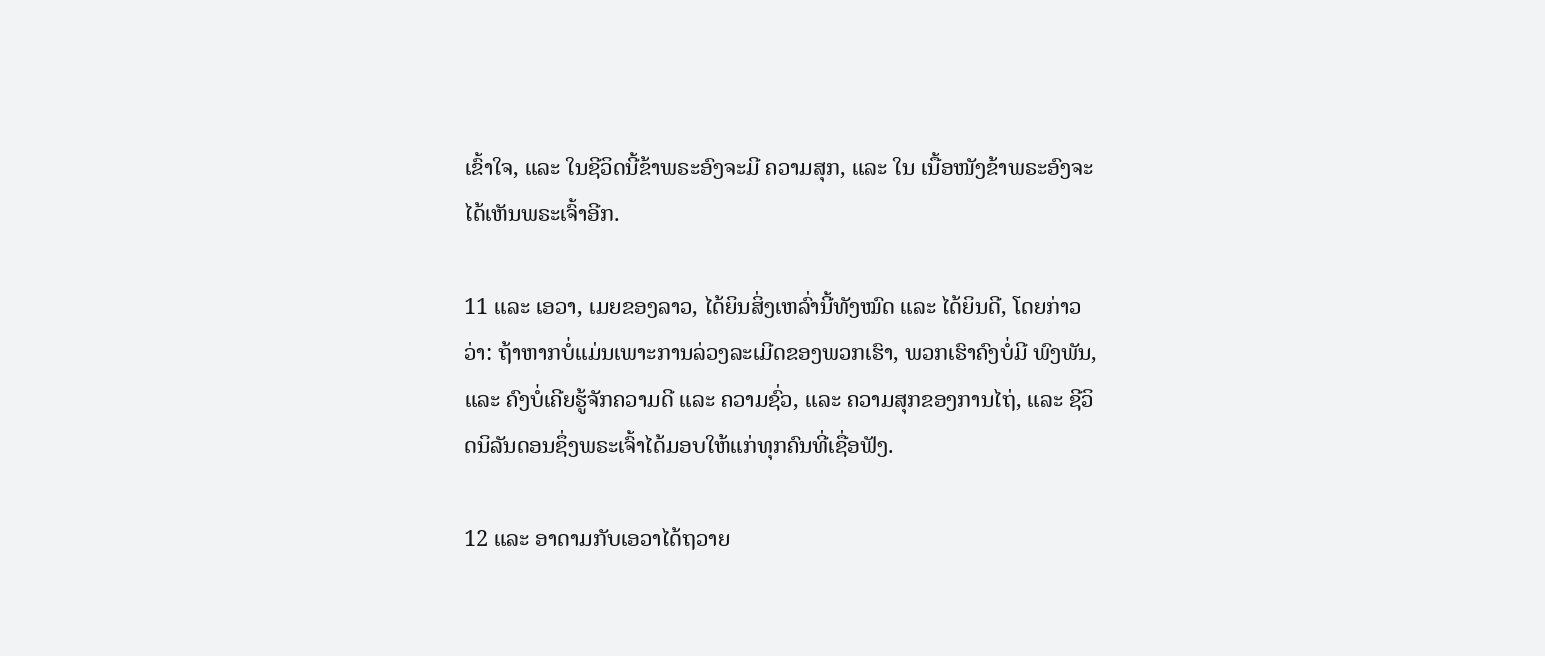ເຂົ້າໃຈ, ແລະ ໃນຊີວິດນີ້ຂ້າພຣະອົງຈະມີ ຄວາມສຸກ, ແລະ ໃນ ເນື້ອໜັງຂ້າພຣະອົງຈະໄດ້ເຫັນພຣະເຈົ້າອີກ.

11 ແລະ ເອວາ, ເມຍຂອງລາວ, ໄດ້ຍິນສິ່ງເຫລົ່ານີ້ທັງໝົດ ແລະ ໄດ້ຍິນດີ, ໂດຍກ່າວວ່າ: ຖ້າຫາກບໍ່ແມ່ນເພາະການລ່ວງລະເມີດຂອງພວກເຮົາ, ພວກເຮົາຄົງບໍ່ມີ ພົງພັນ, ແລະ ຄົງບໍ່ເຄີຍຮູ້ຈັກຄວາມດີ ແລະ ຄວາມຊົ່ວ, ແລະ ຄວາມສຸກຂອງການໄຖ່, ແລະ ຊີວິດນິລັນດອນຊຶ່ງພຣະເຈົ້າໄດ້ມອບໃຫ້ແກ່ທຸກຄົນທີ່ເຊື່ອຟັງ.

12 ແລະ ອາດາມກັບເອວາໄດ້ຖວາຍ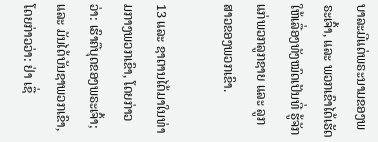ບາລະມີແດ່ພຣະນາມຂອງພຣະເຈົ້າ, ແລະ ພວກເຂົາໄດ້ເຮັດໃຫ້ເລື່ອງທັງໝົດເປັນທີ່ ຮູ້ຈັກແກ່ພວກລູກຊາຍ ແລະ ລູກສາວຂອງພວກເຂົາ.

13 ແລະ ຊາຕານໄດ້ມາໃນທ່າມກາງພວກເຂົາ, ໂດຍກ່າວວ່າ: ເຮົາຄືບຸດຂອງພຣະເຈົ້າ; ແລະ ມັນໄດ້ບັນຊາພວກເຂົາ, ໂດຍກ່າວວ່າ: ຢ່າ ເຊື່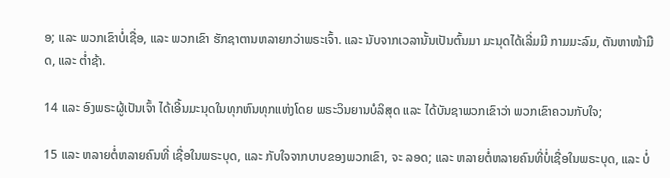ອ; ແລະ ພວກເຂົາບໍ່ເຊື່ອ, ແລະ ພວກເຂົາ ຮັກຊາຕານຫລາຍກວ່າພຣະເຈົ້າ. ແລະ ນັບຈາກເວລານັ້ນເປັນຕົ້ນມາ ມະນຸດໄດ້ເລີ່ມມີ ກາມມະລົມ, ຕັນຫາໜ້າມືດ, ແລະ ຕ່ຳຊ້າ.

14 ແລະ ອົງພຣະຜູ້ເປັນເຈົ້າ ໄດ້ເອີ້ນມະນຸດໃນທຸກຫົນທຸກແຫ່ງໂດຍ ພຣະວິນຍານບໍລິສຸດ ແລະ ໄດ້ບັນຊາພວກເຂົາວ່າ ພວກເຂົາຄວນກັບໃຈ;

15 ແລະ ຫລາຍຕໍ່ຫລາຍຄົນທີ່ ເຊື່ອໃນພຣະບຸດ, ແລະ ກັບໃຈຈາກບາບຂອງພວກເຂົາ, ຈະ ລອດ; ແລະ ຫລາຍຕໍ່ຫລາຍຄົນທີ່ບໍ່ເຊື່ອໃນພຣະບຸດ, ແລະ ບໍ່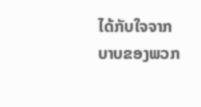ໄດ້ກັບໃຈຈາກບາບຂອງພວກ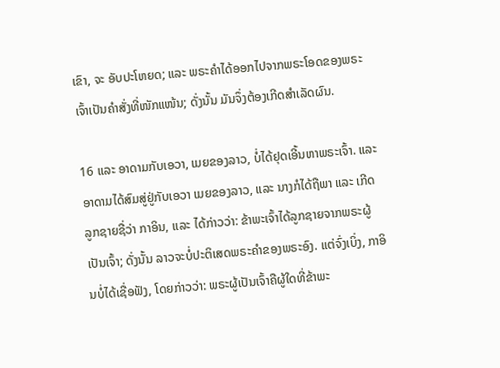ເຂົາ, ຈະ ອັບປະໂຫຍດ; ແລະ ພຣະຄຳໄດ້ອອກໄປຈາກພຣະໂອດຂອງພຣະເຈົ້າເປັນຄຳສັ່ງທີ່ໜັກແໜ້ນ; ດັ່ງນັ້ນ ມັນຈຶ່ງຕ້ອງເກີດສຳເລັດຜົນ.

16 ແລະ ອາດາມກັບເອວາ, ເມຍຂອງລາວ, ບໍ່ໄດ້ຢຸດເອີ້ນຫາພຣະເຈົ້າ. ແລະ ອາດາມໄດ້ສົມສູ່ຢູ່ກັບເອວາ ເມຍຂອງລາວ, ແລະ ນາງກໍໄດ້ຖືພາ ແລະ ເກີດລູກຊາຍຊື່ວ່າ ກາອິນ, ແລະ ໄດ້ກ່າວວ່າ: ຂ້າພະເຈົ້າໄດ້ລູກຊາຍຈາກພຣະຜູ້ເປັນເຈົ້າ; ດັ່ງນັ້ນ ລາວຈະບໍ່ປະຕິເສດພຣະຄຳຂອງພຣະອົງ. ແຕ່ຈົ່ງເບິ່ງ, ກາອິນບໍ່ໄດ້ເຊື່ອຟັງ, ໂດຍກ່າວວ່າ: ພຣະຜູ້ເປັນເຈົ້າຄືຜູ້ໃດທີ່ຂ້າພະ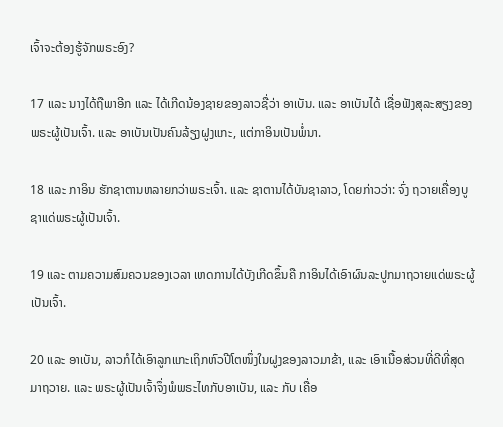ເຈົ້າຈະຕ້ອງຮູ້ຈັກພຣະອົງ?

17 ແລະ ນາງໄດ້ຖືພາອີກ ແລະ ໄດ້ເກີດນ້ອງຊາຍຂອງລາວຊື່ວ່າ ອາເບັນ. ແລະ ອາເບັນໄດ້ ເຊື່ອຟັງສຸລະສຽງຂອງພຣະຜູ້ເປັນເຈົ້າ. ແລະ ອາເບັນເປັນຄົນລ້ຽງຝູງແກະ, ແຕ່ກາອິນເປັນພໍ່ນາ.

18 ແລະ ກາອິນ ຮັກຊາຕານຫລາຍກວ່າພຣະເຈົ້າ. ແລະ ຊາຕານໄດ້ບັນຊາລາວ, ໂດຍກ່າວວ່າ: ຈົ່ງ ຖວາຍເຄື່ອງບູຊາແດ່ພຣະຜູ້ເປັນເຈົ້າ.

19 ແລະ ຕາມຄວາມສົມຄວນຂອງເວລາ ເຫດການໄດ້ບັງເກີດຂຶ້ນຄື ກາອິນໄດ້ເອົາຜົນລະປູກມາຖວາຍແດ່ພຣະຜູ້ເປັນເຈົ້າ.

20 ແລະ ອາເບັນ, ລາວກໍໄດ້ເອົາລູກແກະເຖິກຫົວປີໂຕໜຶ່ງໃນຝູງຂອງລາວມາຂ້າ, ແລະ ເອົາເນື້ອສ່ວນທີ່ດີທີ່ສຸດມາຖວາຍ. ແລະ ພຣະຜູ້ເປັນເຈົ້າຈຶ່ງພໍພຣະໄທກັບອາເບັນ, ແລະ ກັບ ເຄື່ອ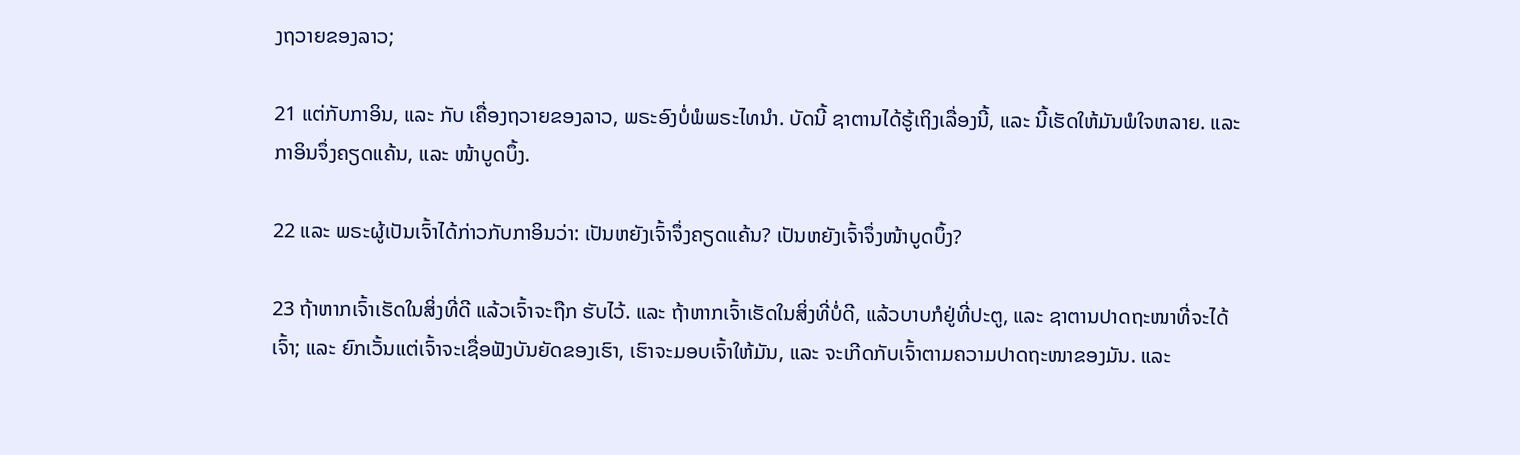ງຖວາຍຂອງລາວ;

21 ແຕ່ກັບກາອິນ, ແລະ ກັບ ເຄື່ອງຖວາຍຂອງລາວ, ພຣະອົງບໍ່ພໍພຣະໄທນຳ. ບັດນີ້ ຊາຕານໄດ້ຮູ້ເຖິງເລື່ອງນີ້, ແລະ ນີ້ເຮັດໃຫ້ມັນພໍໃຈຫລາຍ. ແລະ ກາອິນຈຶ່ງຄຽດແຄ້ນ, ແລະ ໜ້າບູດບຶ້ງ.

22 ແລະ ພຣະຜູ້ເປັນເຈົ້າໄດ້ກ່າວກັບກາອິນວ່າ: ເປັນຫຍັງເຈົ້າຈຶ່ງຄຽດແຄ້ນ? ເປັນຫຍັງເຈົ້າຈຶ່ງໜ້າບູດບຶ້ງ?

23 ຖ້າຫາກເຈົ້າເຮັດໃນສິ່ງທີ່ດີ ແລ້ວເຈົ້າຈະຖືກ ຮັບໄວ້. ແລະ ຖ້າຫາກເຈົ້າເຮັດໃນສິ່ງທີ່ບໍ່ດີ, ແລ້ວບາບກໍຢູ່ທີ່ປະຕູ, ແລະ ຊາຕານປາດຖະໜາທີ່ຈະໄດ້ເຈົ້າ; ແລະ ຍົກເວັ້ນແຕ່ເຈົ້າຈະເຊື່ອຟັງບັນຍັດຂອງເຮົາ, ເຮົາຈະມອບເຈົ້າໃຫ້ມັນ, ແລະ ຈະເກີດກັບເຈົ້າຕາມຄວາມປາດຖະໜາຂອງມັນ. ແລະ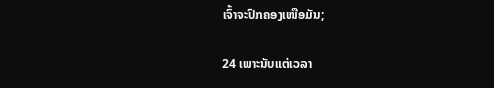ເຈົ້າຈະປົກຄອງເໜືອມັນ;

24 ເພາະນັບແຕ່ເວລາ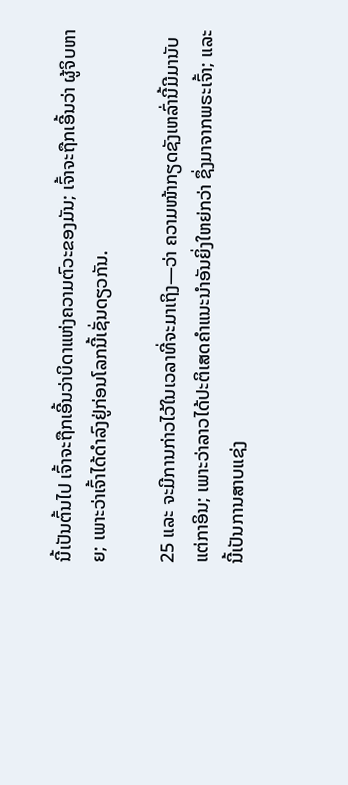ນີ້ເປັນຕົ້ນໄປ ເຈົ້າຈະຖືກເອີ້ນວ່າບິດາແຫ່ງຄວາມຕົວະຂອງມັນ; ເຈົ້າຈະຖືກເອີ້ນວ່າ ຜູ້ຈິບຫາຍ; ເພາະວ່າເຈົ້າໄດ້ດຳລົງຢູ່ກ່ອນໂລກນີ້ເຊັ່ນດຽວກັນ.

25 ແລະ ຈະມີການກ່າວໄວ້ໃນເວລາທີ່ຈະມາເຖິງ—ວ່າ ຄວາມໜ້າກຽດຊັງເຫລົ່ານີ້ມີມານັບແຕ່ກາອິນ; ເພາະວ່າລາວໄດ້ປະຕິເສດຄຳແນະນຳອັນຍິ່ງໃຫຍ່ກວ່າ ຊຶ່ງມາຈາກພຣະເຈົ້າ; ແລະ ນີ້ເປັນການສາບແຊ່ງ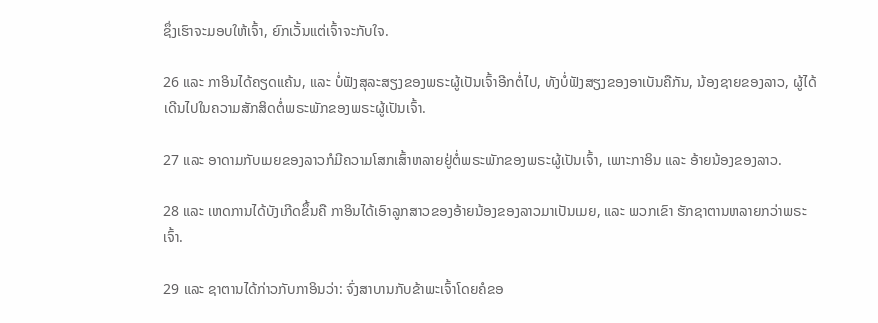ຊຶ່ງເຮົາຈະມອບໃຫ້ເຈົ້າ, ຍົກເວັ້ນແຕ່ເຈົ້າຈະກັບໃຈ.

26 ແລະ ກາອິນໄດ້ຄຽດແຄ້ນ, ແລະ ບໍ່ຟັງສຸລະສຽງຂອງພຣະຜູ້ເປັນເຈົ້າອີກຕໍ່ໄປ, ທັງບໍ່ຟັງສຽງຂອງອາເບັນຄືກັນ, ນ້ອງຊາຍຂອງລາວ, ຜູ້ໄດ້ເດີນໄປໃນຄວາມສັກສິດຕໍ່ພຣະພັກຂອງພຣະຜູ້ເປັນເຈົ້າ.

27 ແລະ ອາດາມກັບເມຍຂອງລາວກໍມີຄວາມໂສກເສົ້າຫລາຍຢູ່ຕໍ່ພຣະພັກຂອງພຣະຜູ້ເປັນເຈົ້າ, ເພາະກາອິນ ແລະ ອ້າຍນ້ອງຂອງລາວ.

28 ແລະ ເຫດການໄດ້ບັງເກີດຂຶ້ນຄື ກາອິນໄດ້ເອົາລູກສາວຂອງອ້າຍນ້ອງຂອງລາວມາເປັນເມຍ, ແລະ ພວກເຂົາ ຮັກຊາຕານຫລາຍກວ່າພຣະເຈົ້າ.

29 ແລະ ຊາຕານໄດ້ກ່າວກັບກາອິນວ່າ: ຈົ່ງສາບານກັບຂ້າພະເຈົ້າໂດຍຄໍຂອ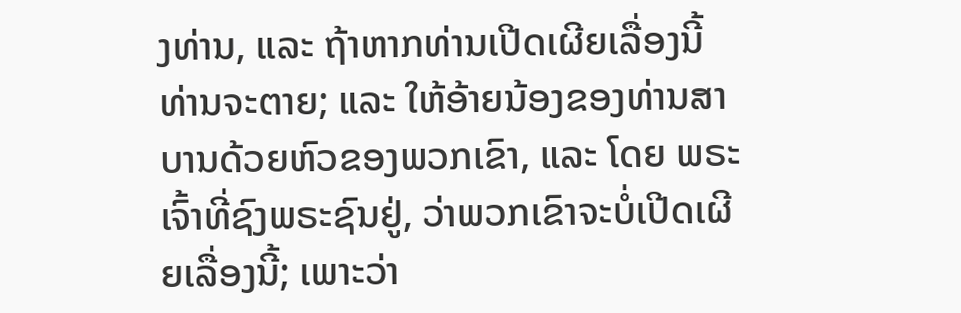ງທ່ານ, ແລະ ຖ້າຫາກທ່ານເປີດເຜີຍເລື່ອງນີ້ ທ່ານຈະຕາຍ; ແລະ ໃຫ້ອ້າຍນ້ອງຂອງທ່ານສາບານດ້ວຍຫົວຂອງພວກເຂົາ, ແລະ ໂດຍ ພຣະເຈົ້າທີ່ຊົງພຣະຊົນຢູ່, ວ່າພວກເຂົາຈະບໍ່ເປີດເຜີຍເລື່ອງນີ້; ເພາະວ່າ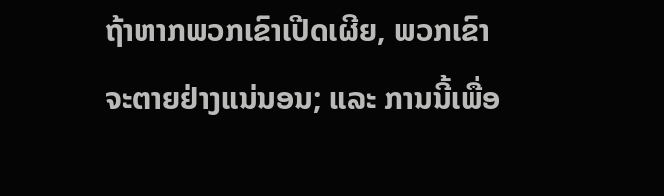ຖ້າຫາກພວກເຂົາເປີດເຜີຍ, ພວກເຂົາຈະຕາຍຢ່າງແນ່ນອນ; ແລະ ການນີ້ເພື່ອ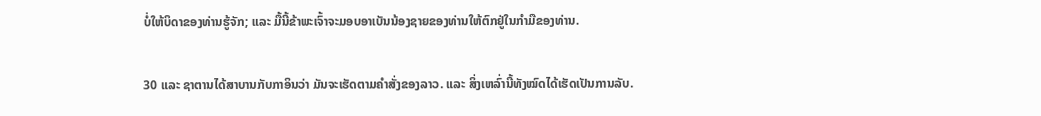ບໍ່ໃຫ້ບິດາຂອງທ່ານຮູ້ຈັກ; ແລະ ມື້ນີ້ຂ້າພະເຈົ້າຈະມອບອາເບັນນ້ອງຊາຍຂອງທ່ານໃຫ້ຕົກຢູ່ໃນກຳມືຂອງທ່ານ.

30 ແລະ ຊາຕານໄດ້ສາບານກັບກາອິນວ່າ ມັນຈະເຮັດຕາມຄຳສັ່ງຂອງລາວ. ແລະ ສິ່ງເຫລົ່ານີ້ທັງໝົດໄດ້ເຮັດເປັນການລັບ.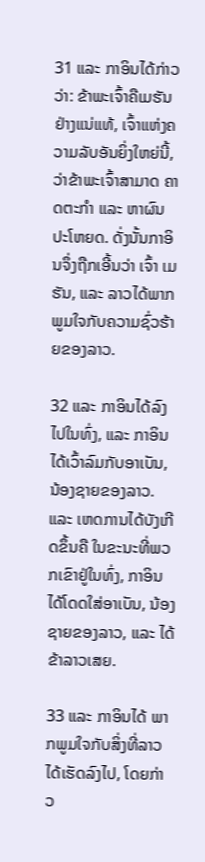31 ແລະ ກາອິນໄດ້ກ່າວວ່າ: ຂ້າພະເຈົ້າຄືເມຮັນຢ່າງແນ່ແທ້, ເຈົ້າແຫ່ງຄວາມລັບອັນຍິ່ງໃຫຍ່ນີ້, ວ່າຂ້າພະເຈົ້າສາມາດ ຄາດຕະກຳ ແລະ ຫາຜົນປະໂຫຍດ. ດັ່ງນັ້ນກາອິນຈຶ່ງຖືກເອີ້ນວ່າ ເຈົ້າ ເມຮັນ, ແລະ ລາວໄດ້ພາກພູມໃຈກັບຄວາມຊົ່ວຮ້າຍຂອງລາວ.

32 ແລະ ກາອິນໄດ້ລົງໄປໃນທົ່ງ, ແລະ ກາອິນໄດ້ເວົ້າລົມກັບອາເບັນ, ນ້ອງຊາຍຂອງລາວ. ແລະ ເຫດການໄດ້ບັງເກີດຂຶ້ນຄື ໃນຂະນະທີ່ພວກເຂົາຢູ່ໃນທົ່ງ, ກາອິນໄດ້ໂດດໃສ່ອາເບັນ, ນ້ອງຊາຍຂອງລາວ, ແລະ ໄດ້ຂ້າລາວເສຍ.

33 ແລະ ກາອິນໄດ້ ພາກພູມໃຈກັບສິ່ງທີ່ລາວໄດ້ເຮັດລົງໄປ, ໂດຍກ່າວ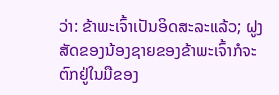ວ່າ: ຂ້າພະເຈົ້າເປັນອິດສະລະແລ້ວ; ຝູງສັດຂອງນ້ອງຊາຍຂອງຂ້າພະເຈົ້າກໍຈະຕົກຢູ່ໃນມືຂອງ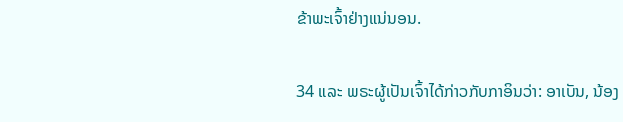ຂ້າພະເຈົ້າຢ່າງແນ່ນອນ.

34 ແລະ ພຣະຜູ້ເປັນເຈົ້າໄດ້ກ່າວກັບກາອິນວ່າ: ອາເບັນ, ນ້ອງ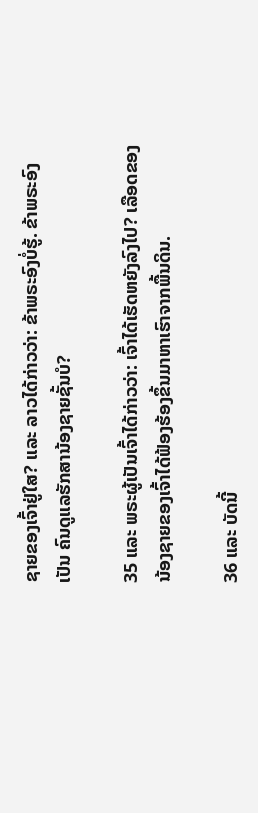ຊາຍຂອງເຈົ້າຢູ່ໃສ? ແລະ ລາວໄດ້ກ່າວວ່າ: ຂ້າພຣະອົງບໍ່ຮູ້. ຂ້າພຣະອົງເປັນ ຄົນດູແລຮັກສານ້ອງຊາຍຊັ້ນບໍ?

35 ແລະ ພຣະຜູ້ເປັນເຈົ້າໄດ້ກ່າວວ່າ: ເຈົ້າໄດ້ເຮັດຫຍັງລົງໄປ? ເລືອດຂອງນ້ອງຊາຍຂອງເຈົ້າໄດ້ຟ້ອງຮ້ອງຂຶ້ນມາຫາເຮົາຈາກພື້ນດິນ.

36 ແລະ ບັດນີ້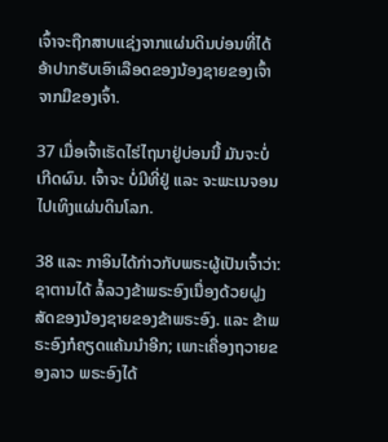ເຈົ້າຈະຖືກສາບແຊ່ງຈາກແຜ່ນດິນບ່ອນທີ່ໄດ້ອ້າປາກຮັບເອົາເລືອດຂອງນ້ອງຊາຍຂອງເຈົ້າຈາກມືຂອງເຈົ້າ.

37 ເມື່ອເຈົ້າເຮັດໄຮ່ໄຖນາຢູ່ບ່ອນນີ້ ມັນຈະບໍ່ເກີດຜົນ. ເຈົ້າຈະ ບໍ່ມີທີ່ຢູ່ ແລະ ຈະພະເນຈອນໄປເທິງແຜ່ນດິນໂລກ.

38 ແລະ ກາອິນໄດ້ກ່າວກັບພຣະຜູ້ເປັນເຈົ້າວ່າ: ຊາຕານໄດ້ ລໍ້ລວງຂ້າພຣະອົງເນື່ອງດ້ວຍຝູງສັດຂອງນ້ອງຊາຍຂອງຂ້າພຣະອົງ. ແລະ ຂ້າພຣະອົງກໍຄຽດແຄ້ນນຳອີກ; ເພາະເຄື່ອງຖວາຍຂອງລາວ ພຣະອົງໄດ້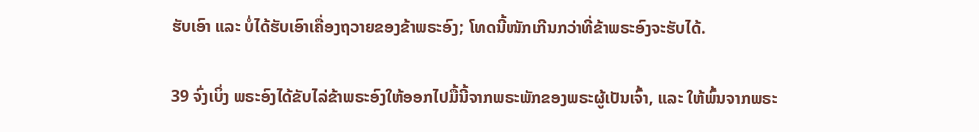ຮັບເອົາ ແລະ ບໍ່ໄດ້ຮັບເອົາເຄື່ອງຖວາຍຂອງຂ້າພຣະອົງ; ໂທດນີ້ໜັກເກີນກວ່າທີ່ຂ້າພຣະອົງຈະຮັບໄດ້.

39 ຈົ່ງເບິ່ງ ພຣະອົງໄດ້ຂັບໄລ່ຂ້າພຣະອົງໃຫ້ອອກໄປມື້ນີ້ຈາກພຣະພັກຂອງພຣະຜູ້ເປັນເຈົ້າ, ແລະ ໃຫ້ພົ້ນຈາກພຣະ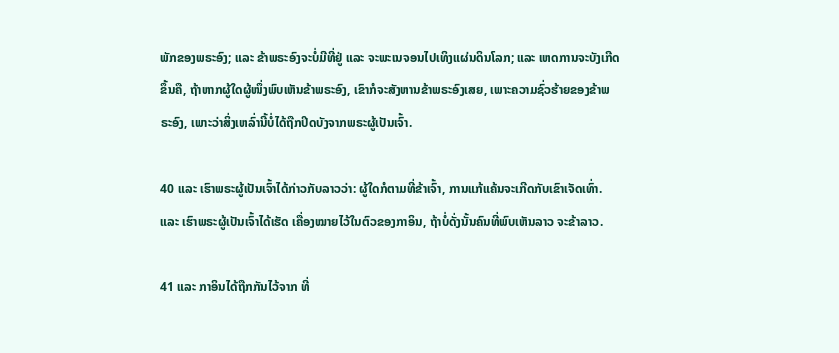ພັກຂອງພຣະອົງ; ແລະ ຂ້າພຣະອົງຈະບໍ່ມີທີ່ຢູ່ ແລະ ຈະພະເນຈອນໄປເທິງແຜ່ນດິນໂລກ; ແລະ ເຫດການຈະບັງເກີດຂຶ້ນຄື, ຖ້າຫາກຜູ້ໃດຜູ້ໜຶ່ງພົບເຫັນຂ້າພຣະອົງ, ເຂົາກໍຈະສັງຫານຂ້າພຣະອົງເສຍ, ເພາະຄວາມຊົ່ວຮ້າຍຂອງຂ້າພຣະອົງ, ເພາະວ່າສິ່ງເຫລົ່ານີ້ບໍ່ໄດ້ຖືກປິດບັງຈາກພຣະຜູ້ເປັນເຈົ້າ.

40 ແລະ ເຮົາພຣະຜູ້ເປັນເຈົ້າໄດ້ກ່າວກັບລາວວ່າ: ຜູ້ໃດກໍຕາມທີ່ຂ້າເຈົ້າ, ການແກ້ແຄ້ນຈະເກີດກັບເຂົາເຈັດເທົ່າ. ແລະ ເຮົາພຣະຜູ້ເປັນເຈົ້າໄດ້ເຮັດ ເຄື່ອງໝາຍໄວ້ໃນຕົວຂອງກາອິນ, ຖ້າບໍ່ດັ່ງນັ້ນຄົນທີ່ພົບເຫັນລາວ ຈະຂ້າລາວ.

41 ແລະ ກາອິນໄດ້ຖືກກັນໄວ້ຈາກ ທີ່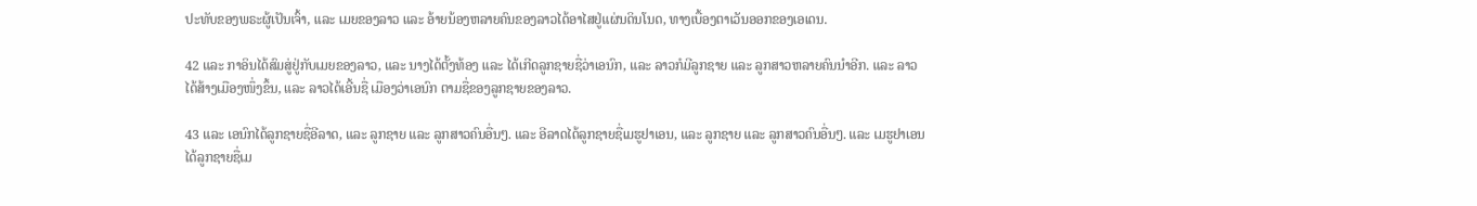ປະທັບຂອງພຣະຜູ້ເປັນເຈົ້າ, ແລະ ເມຍຂອງລາວ ແລະ ອ້າຍນ້ອງຫລາຍຄົນຂອງລາວໄດ້ອາໄສຢູ່ແຜ່ນດິນໂນດ, ທາງເບື້ອງຕາເວັນອອກຂອງເອເດນ.

42 ແລະ ກາອິນໄດ້ສົມສູ່ຢູ່ກັບເມຍຂອງລາວ, ແລະ ນາງໄດ້ຕັ້ງທ້ອງ ແລະ ໄດ້ເກີດລູກຊາຍຊື່ວ່າເອນົກ, ແລະ ລາວກໍມີລູກຊາຍ ແລະ ລູກສາວຫລາຍຄົນນຳອີກ. ແລະ ລາວໄດ້ສ້າງເມືອງໜຶ່ງຂຶ້ນ, ແລະ ລາວໄດ້ເອີ້ນຊື່ ເມືອງວ່າເອນົກ ຕາມຊື່ຂອງລູກຊາຍຂອງລາວ.

43 ແລະ ເອນົກໄດ້ລູກຊາຍຊື່ອີລາດ, ແລະ ລູກຊາຍ ແລະ ລູກສາວຄົນອື່ນໆ. ແລະ ອີລາດໄດ້ລູກຊາຍຊື່ເມຮູຢາເອນ, ແລະ ລູກຊາຍ ແລະ ລູກສາວຄົນອື່ນໆ. ແລະ ເມຮູຢາເອນໄດ້ລູກຊາຍຊື່ເມ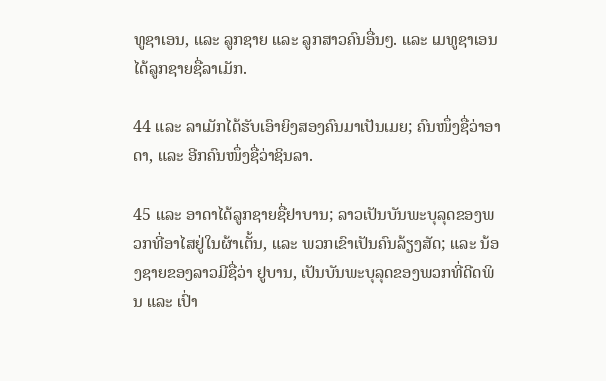ທູຊາເອນ, ແລະ ລູກຊາຍ ແລະ ລູກສາວຄົນອື່ນໆ. ແລະ ເມທູຊາເອນໄດ້ລູກຊາຍຊື່ລາເມັກ.

44 ແລະ ລາເມັກໄດ້ຮັບເອົາຍິງສອງຄົນມາເປັນເມຍ; ຄົນໜຶ່ງຊື່ວ່າອາດາ, ແລະ ອີກຄົນໜຶ່ງຊື່ວ່າຊິນລາ.

45 ແລະ ອາດາໄດ້ລູກຊາຍຊື່ຢາບານ; ລາວເປັນບັນພະບຸລຸດຂອງພວກທີ່ອາໄສຢູ່ໃນຜ້າເຕັ້ນ, ແລະ ພວກເຂົາເປັນຄົນລ້ຽງສັດ; ແລະ ນ້ອງຊາຍຂອງລາວມີຊື່ວ່າ ຢູບານ, ເປັນບັນພະບຸລຸດຂອງພວກທີ່ດີດພິນ ແລະ ເປົ່າ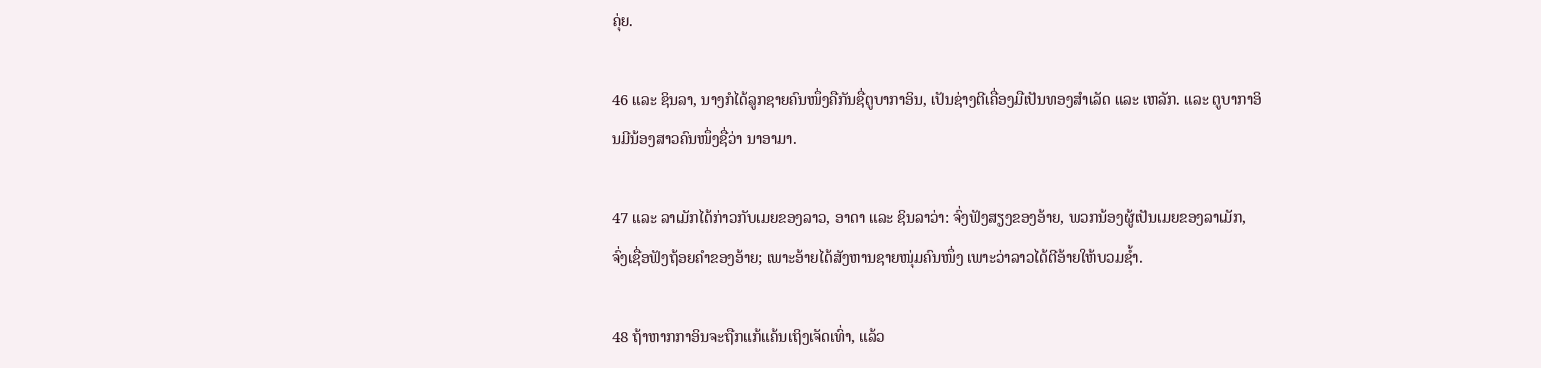ຄຸ່ຍ.

46 ແລະ ຊິນລາ, ນາງກໍໄດ້ລູກຊາຍຄົນໜຶ່ງຄືກັນຊື່ຕູບາກາອິນ, ເປັນຊ່າງຕີເຄື່ອງມືເປັນທອງສຳເລັດ ແລະ ເຫລັກ. ແລະ ຕູບາກາອິນມີນ້ອງສາວຄົນໜຶ່ງຊື່ວ່າ ນາອາມາ.

47 ແລະ ລາເມັກໄດ້ກ່າວກັບເມຍຂອງລາວ, ອາດາ ແລະ ຊິນລາວ່າ: ຈົ່ງຟັງສຽງຂອງອ້າຍ, ພວກນ້ອງຜູ້ເປັນເມຍຂອງລາເມັກ, ຈົ່ງເຊື່ອຟັງຖ້ອຍຄຳຂອງອ້າຍ; ເພາະອ້າຍໄດ້ສັງຫານຊາຍໜຸ່ມຄົນໜຶ່ງ ເພາະວ່າລາວໄດ້ຕີອ້າຍໃຫ້ບວມຊ້ຳ.

48 ຖ້າຫາກກາອິນຈະຖືກແກ້ແຄ້ນເຖິງເຈັດເທົ່າ, ແລ້ວ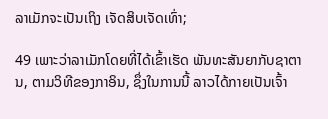ລາເມັກຈະເປັນເຖິງ ເຈັດສິບເຈັດເທົ່າ;

49 ເພາະວ່າລາເມັກໂດຍທີ່ໄດ້ເຂົ້າເຮັດ ພັນທະສັນຍາກັບຊາຕານ, ຕາມວິທີຂອງກາອິນ, ຊຶ່ງໃນການນີ້ ລາວໄດ້ກາຍເປັນເຈົ້າ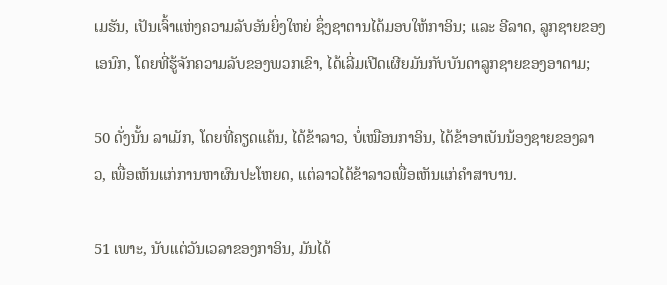ເມຮັນ, ເປັນເຈົ້າແຫ່ງຄວາມລັບອັນຍິ່ງໃຫຍ່ ຊຶ່ງຊາຕານໄດ້ມອບໃຫ້ກາອິນ; ແລະ ອີລາດ, ລູກຊາຍຂອງເອນົກ, ໂດຍທີ່ຮູ້ຈັກຄວາມລັບຂອງພວກເຂົາ, ໄດ້ເລີ່ມເປີດເຜີຍມັນກັບບັນດາລູກຊາຍຂອງອາດາມ;

50 ດັ່ງນັ້ນ ລາເມັກ, ໂດຍທີ່ຄຽດແຄ້ນ, ໄດ້ຂ້າລາວ, ບໍ່ເໝືອນກາອິນ, ໄດ້ຂ້າອາເບັນນ້ອງຊາຍຂອງລາວ, ເພື່ອເຫັນແກ່ການຫາຜົນປະໂຫຍດ, ແຕ່ລາວໄດ້ຂ້າລາວເພື່ອເຫັນແກ່ຄຳສາບານ.

51 ເພາະ, ນັບແຕ່ວັນເວລາຂອງກາອິນ, ມັນໄດ້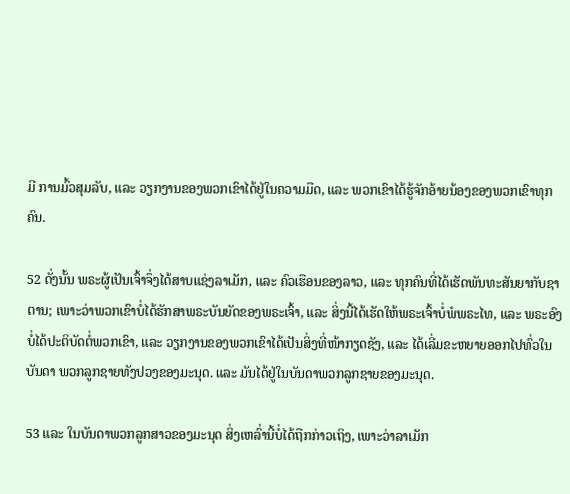ມີ ການມົ້ວສຸມລັບ, ແລະ ວຽກງານຂອງພວກເຂົາໄດ້ຢູ່ໃນຄວາມມືດ, ແລະ ພວກເຂົາໄດ້ຮູ້ຈັກອ້າຍນ້ອງຂອງພວກເຂົາທຸກຄົນ.

52 ດັ່ງນັ້ນ ພຣະຜູ້ເປັນເຈົ້າຈຶ່ງໄດ້ສາບແຊ່ງລາເມັກ, ແລະ ຄົວເຮືອນຂອງລາວ, ແລະ ທຸກຄົນທີ່ໄດ້ເຮັດພັນທະສັນຍາກັບຊາຕານ; ເພາະວ່າພວກເຂົາບໍ່ໄດ້ຮັກສາພຣະບັນຍັດຂອງພຣະເຈົ້າ, ແລະ ສິ່ງນີ້ໄດ້ເຮັດໃຫ້ພຣະເຈົ້າບໍ່ພໍພຣະໄທ, ແລະ ພຣະອົງບໍ່ໄດ້ປະຕິບັດຕໍ່ພວກເຂົາ, ແລະ ວຽກງານຂອງພວກເຂົາໄດ້ເປັນສິ່ງທີ່ໜ້າກຽດຊັງ, ແລະ ໄດ້ເລີ່ມຂະຫຍາຍອອກໄປທົ່ວໃນບັນດາ ພວກລູກຊາຍທັງປວງຂອງມະນຸດ. ແລະ ມັນໄດ້ຢູ່ໃນບັນດາພວກລູກຊາຍຂອງມະນຸດ.

53 ແລະ ໃນບັນດາພວກລູກສາວຂອງມະນຸດ ສິ່ງເຫລົ່ານີ້ບໍ່ໄດ້ຖືກກ່າວເຖິງ, ເພາະວ່າລາເມັກ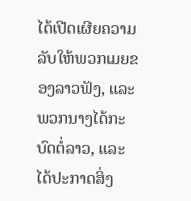ໄດ້ເປີດເຜີຍຄວາມລັບໃຫ້ພວກເມຍຂອງລາວຟັງ, ແລະ ພວກນາງໄດ້ກະບົດຕໍ່ລາວ, ແລະ ໄດ້ປະກາດສິ່ງ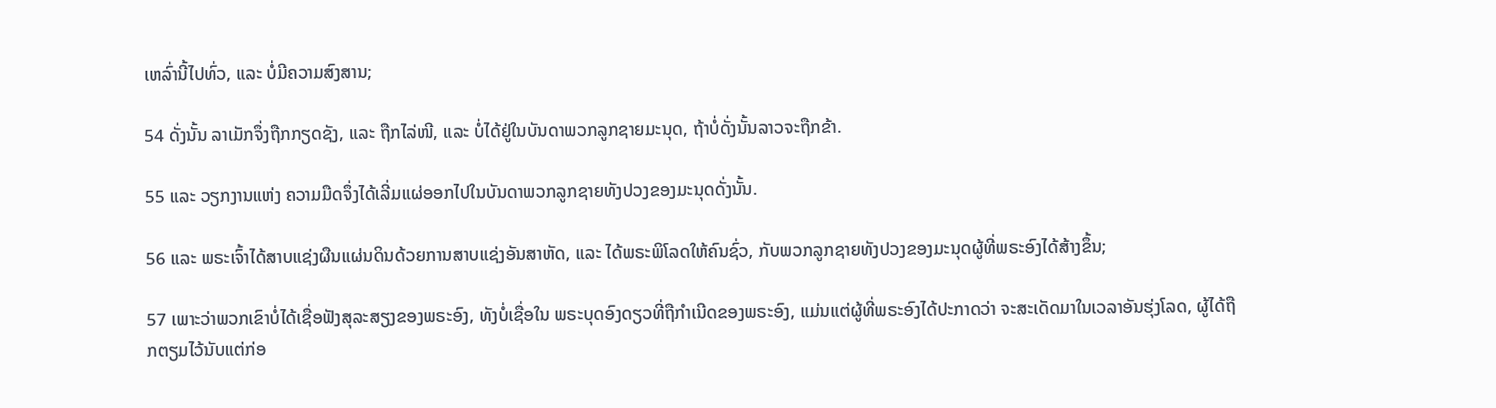ເຫລົ່ານີ້ໄປທົ່ວ, ແລະ ບໍ່ມີຄວາມສົງສານ;

54 ດັ່ງນັ້ນ ລາເມັກຈຶ່ງຖືກກຽດຊັງ, ແລະ ຖືກໄລ່ໜີ, ແລະ ບໍ່ໄດ້ຢູ່ໃນບັນດາພວກລູກຊາຍມະນຸດ, ຖ້າບໍ່ດັ່ງນັ້ນລາວຈະຖືກຂ້າ.

55 ແລະ ວຽກງານແຫ່ງ ຄວາມມືດຈຶ່ງໄດ້ເລີ່ມແຜ່ອອກໄປໃນບັນດາພວກລູກຊາຍທັງປວງຂອງມະນຸດດັ່ງນັ້ນ.

56 ແລະ ພຣະເຈົ້າໄດ້ສາບແຊ່ງຜືນແຜ່ນດິນດ້ວຍການສາບແຊ່ງອັນສາຫັດ, ແລະ ໄດ້ພຣະພິໂລດໃຫ້ຄົນຊົ່ວ, ກັບພວກລູກຊາຍທັງປວງຂອງມະນຸດຜູ້ທີ່ພຣະອົງໄດ້ສ້າງຂຶ້ນ;

57 ເພາະວ່າພວກເຂົາບໍ່ໄດ້ເຊື່ອຟັງສຸລະສຽງຂອງພຣະອົງ, ທັງບໍ່ເຊື່ອໃນ ພຣະບຸດອົງດຽວທີ່ຖືກຳເນີດຂອງພຣະອົງ, ແມ່ນແຕ່ຜູ້ທີ່ພຣະອົງໄດ້ປະກາດວ່າ ຈະສະເດັດມາໃນເວລາອັນຮຸ່ງໂລດ, ຜູ້ໄດ້ຖືກຕຽມໄວ້ນັບແຕ່ກ່ອ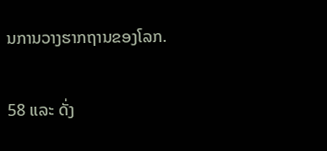ນການວາງຮາກຖານຂອງໂລກ.

58 ແລະ ດັ່ງ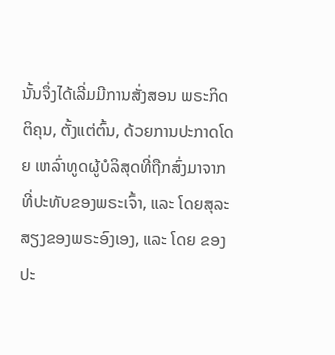ນັ້ນຈຶ່ງໄດ້ເລີ່ມມີການສັ່ງສອນ ພຣະກິດຕິຄຸນ, ຕັ້ງແຕ່ຕົ້ນ, ດ້ວຍການປະກາດໂດຍ ເຫລົ່າທູດຜູ້ບໍລິສຸດທີ່ຖືກສົ່ງມາຈາກທີ່ປະທັບຂອງພຣະເຈົ້າ, ແລະ ໂດຍສຸລະສຽງຂອງພຣະອົງເອງ, ແລະ ໂດຍ ຂອງປະ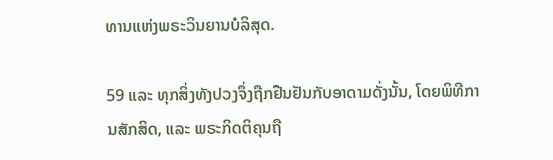ທານແຫ່ງພຣະວິນຍານບໍລິສຸດ.

59 ແລະ ທຸກສິ່ງທັງປວງຈຶ່ງຖືກຢືນຢັນກັບອາດາມດັ່ງນັ້ນ, ໂດຍພິທີການສັກສິດ, ແລະ ພຣະກິດຕິຄຸນຖື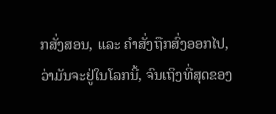ກສັ່ງສອນ, ແລະ ຄຳສັ່ງຖືກສົ່ງອອກໄປ, ວ່າມັນຈະຢູ່ໃນໂລກນີ້, ຈົນເຖິງທີ່ສຸດຂອງ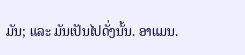ມັນ; ແລະ ມັນເປັນໄປດັ່ງນັ້ນ. ອາແມນ.